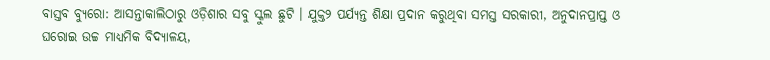ବାସ୍ତବ ବ୍ୟୁରୋ: ଆସନ୍ତାକାଲିଠାରୁ ଓଡ଼ିଶାର ସବୁ ସ୍କୁଲ ଛୁଟି । ଯୁକ୍ତ୨ ପର୍ଯ୍ୟନ୍ତ ଶିକ୍ଷା ପ୍ରଦାନ କରୁଥିବା ସମସ୍ତ ସରକାରୀ, ଅନୁଦାନପ୍ରାପ୍ତ ଓ ଘରୋଇ ଉଚ୍ଚ ମାଧ୍ୟମିକ ବିଦ୍ୟାଳୟ,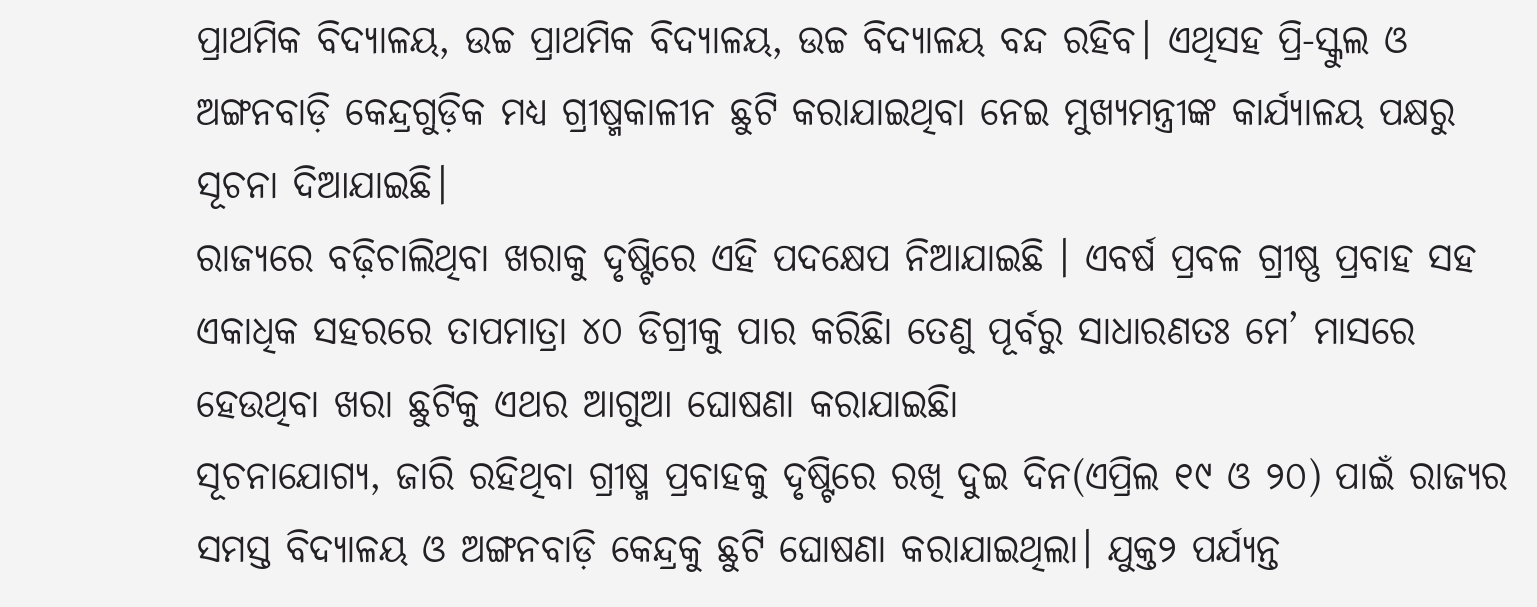ପ୍ରାଥମିକ ବିଦ୍ୟାଳୟ, ଉଚ୍ଚ ପ୍ରାଥମିକ ବିଦ୍ୟାଳୟ, ଉଚ୍ଚ ବିଦ୍ୟାଳୟ ବନ୍ଦ ରହିବ। ଏଥିସହ ପ୍ରି-ସ୍କୁଲ ଓ ଅଙ୍ଗନବାଡ଼ି କେନ୍ଦ୍ରଗୁଡ଼ିକ ମଧ୍ୟ ଗ୍ରୀଷ୍ମକାଳୀନ ଛୁଟି କରାଯାଇଥିବା ନେଇ ମୁଖ୍ୟମନ୍ତ୍ରୀଙ୍କ କାର୍ଯ୍ୟାଳୟ ପକ୍ଷରୁ ସୂଚନା ଦିଆଯାଇଛି।
ରାଜ୍ୟରେ ବଢ଼ିଚାଲିଥିବା ଖରାକୁ ଦୃଷ୍ଟିରେ ଏହି ପଦକ୍ଷେପ ନିଆଯାଇଛି । ଏବର୍ଷ ପ୍ରବଳ ଗ୍ରୀଷ୍ଣ ପ୍ରବାହ ସହ ଏକାଧିକ ସହରରେ ତାପମାତ୍ରା ୪୦ ଡିଗ୍ରୀକୁ ପାର କରିଛିା ତେଣୁ ପୂର୍ବରୁ ସାଧାରଣତଃ ମେ’ ମାସରେ ହେଉଥିବା ଖରା ଛୁଟିକୁ ଏଥର ଆଗୁଆ ଘୋଷଣା କରାଯାଇଛିା
ସୂଚନାଯୋଗ୍ୟ, ଜାରି ରହିଥିବା ଗ୍ରୀଷ୍ମ ପ୍ରବାହକୁ ଦୃଷ୍ଟିରେ ରଖି ଦୁଇ ଦିନ(ଏପ୍ରିଲ ୧୯ ଓ ୨୦) ପାଇଁ ରାଜ୍ୟର ସମସ୍ତ ବିଦ୍ୟାଳୟ ଓ ଅଙ୍ଗନବାଡ଼ି କେନ୍ଦ୍ରକୁ ଛୁଟି ଘୋଷଣା କରାଯାଇଥିଲା। ଯୁକ୍ତ୨ ପର୍ଯ୍ୟନ୍ତ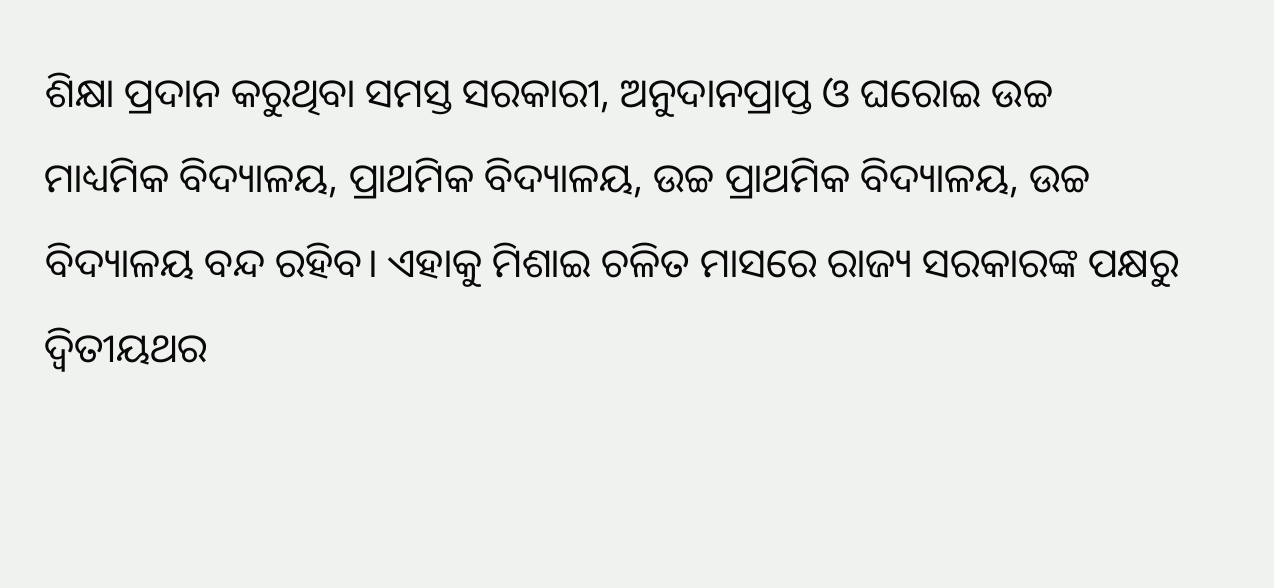ଶିକ୍ଷା ପ୍ରଦାନ କରୁଥିବା ସମସ୍ତ ସରକାରୀ, ଅନୁଦାନପ୍ରାପ୍ତ ଓ ଘରୋଇ ଉଚ୍ଚ ମାଧ୍ୟମିକ ବିଦ୍ୟାଳୟ, ପ୍ରାଥମିକ ବିଦ୍ୟାଳୟ, ଉଚ୍ଚ ପ୍ରାଥମିକ ବିଦ୍ୟାଳୟ, ଉଚ୍ଚ ବିଦ୍ୟାଳୟ ବନ୍ଦ ରହିବ। ଏହାକୁ ମିଶାଇ ଚଳିତ ମାସରେ ରାଜ୍ୟ ସରକାରଙ୍କ ପକ୍ଷରୁ ଦ୍ବିତୀୟଥର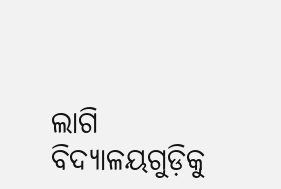ଲାଗି ବିଦ୍ୟାଳୟଗୁଡ଼ିକୁ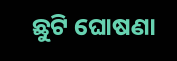ଛୁଟି ଘୋଷଣା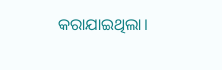କରାଯାଇଥିଲା।